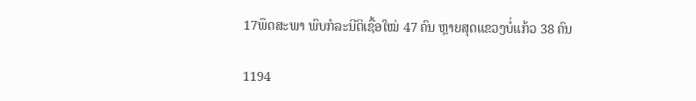17ພຶດສະພາ ພົບກໍລະນີຕິເຊື້ອໃໝ່ 47 ຄົນ ຫຼາຍສຸດແຂວງບໍ່ແກ້ວ 38 ຄົນ

1194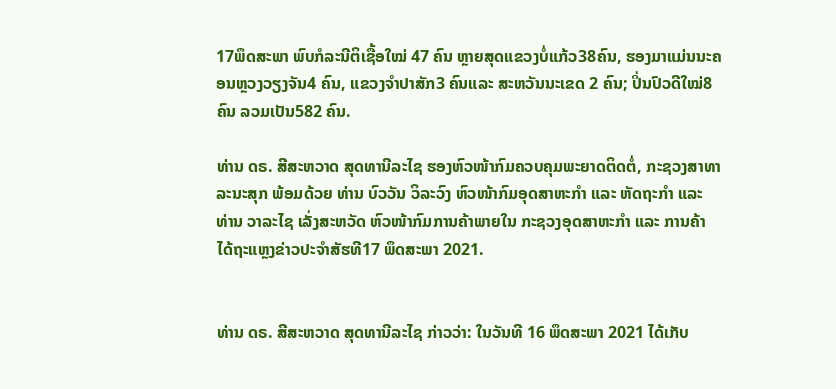17ພຶດສະພາ ພົບກໍລະນີຕິເຊື້ອໃໝ່ 47 ຄົນ ຫຼາຍສຸດແຂວງບໍ່ແກ້ວ38ຄົນ, ຮອງມາແມ່ນນະຄອນຫຼວງວຽງຈັນ4 ຄົນ, ແຂວງຈຳປາສັກ3 ຄົນແລະ ສະຫວັນນະເຂດ 2 ຄົນ; ປິ່ນປົວດີໃໝ່8 ຄົນ ລວມເປັນ582 ຄົນ.

ທ່ານ ດຣ. ສີສະຫວາດ ສຸດທານີລະໄຊ ຮອງຫົວໜ້າກົມຄວບຄຸມພະຍາດຕິດຕໍ່, ກະຊວງສາທາລະນະສຸກ ພ້ອມດ້ວຍ ທ່ານ ບົວວັນ ວິລະວົງ ຫົວໜ້າກົມອຸດສາຫະກຳ ແລະ ຫັດຖະກຳ ແລະ ທ່ານ ວາລະໄຊ ເລັ່ງສະຫວັດ ຫົວໜ້າກົມການຄ້າພາຍໃນ ກະຊວງອຸດສາຫະກຳ ແລະ ການຄ້າ ໄດ້ຖະແຫຼງຂ່າວປະຈຳສັຮທີ17 ພຶດສະພາ 2021.


ທ່ານ ດຣ. ສີສະຫວາດ ສຸດທານີລະໄຊ ກ່າວວ່າ: ໃນວັນທີ 16 ພຶດສະພາ 2021 ໄດ້ເກັບ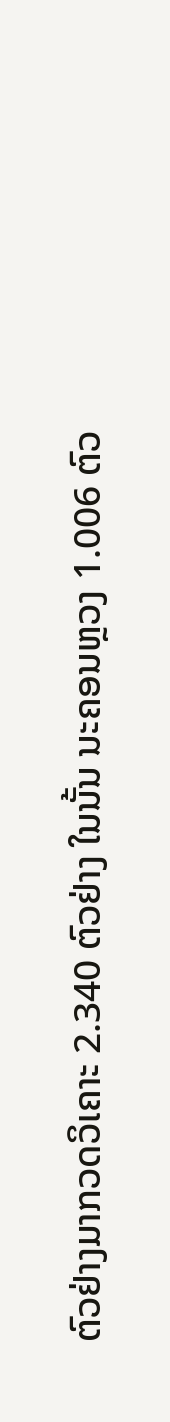ຕົວຢ່າງມາກວດວິເຄາະ 2.340 ຕົວຢ່າງ ໃນນັ້ນ ນະຄອນຫຼວງ 1.006 ຕົວ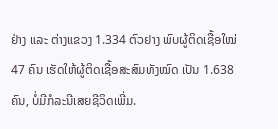ຢ່າງ ແລະ ຕ່າງແຂວງ 1.334 ຕົວຢາງ ພົບຜູ້ຕິດເຊື້ອໃໝ່ 47 ຄົນ ເຮັດໃຫ້ຜູ້ຕິດເຊື້ອສະສົມທັງໝົດ ເປັນ 1.638 ຄົນ, ບໍ່ມີກໍລະນີເສຍຊີວິດເພີ່ມ.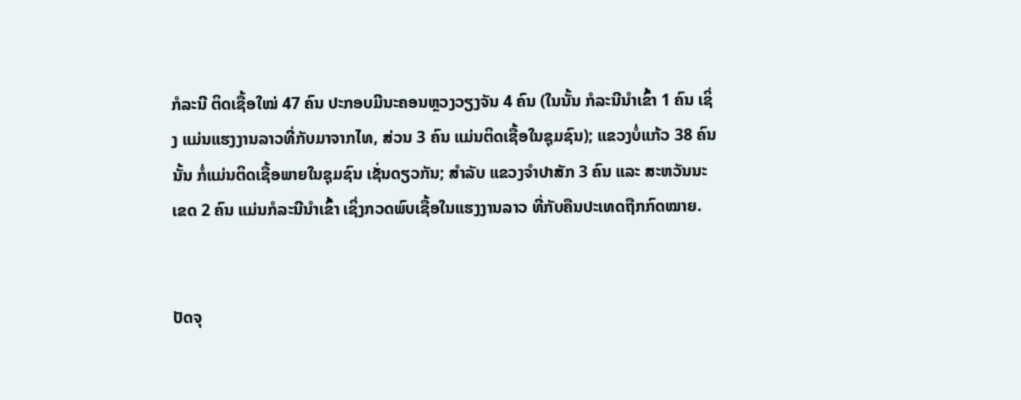ກໍລະນີ ຕິດເຊື້ອໃໝ່ 47 ຄົນ ປະກອບມີນະຄອນຫຼວງວຽງຈັນ 4 ຄົນ (ໃນນັ້ນ ກໍລະນີນຳເຂົ້າ 1 ຄົນ ເຊິ່ງ ແມ່ນແຮງງານລາວທີ່ກັບມາຈາກໄທ, ສ່ວນ 3 ຄົນ ແມ່ນຕິດເຊື້ອໃນຊຸມຊົນ); ແຂວງບໍ່ແກ້ວ 38 ຄົນນັ້ນ ກໍ່ແມ່ນຕິດເຊື້ອພາຍໃນຊຸມຊົນ ເຊັ່ນດຽວກັນ; ສໍາລັບ ແຂວງຈໍາປາສັກ 3 ຄົນ ແລະ ສະຫວັນນະເຂດ 2 ຄົນ ແມ່ນກໍລະນີນຳເຂົ້າ ເຊິ່ງກວດພົບເຊື້ອໃນແຮງງານລາວ ທີ່ກັບຄືນປະເທດຖືກກົດໝາຍ.


ປັດຈຸ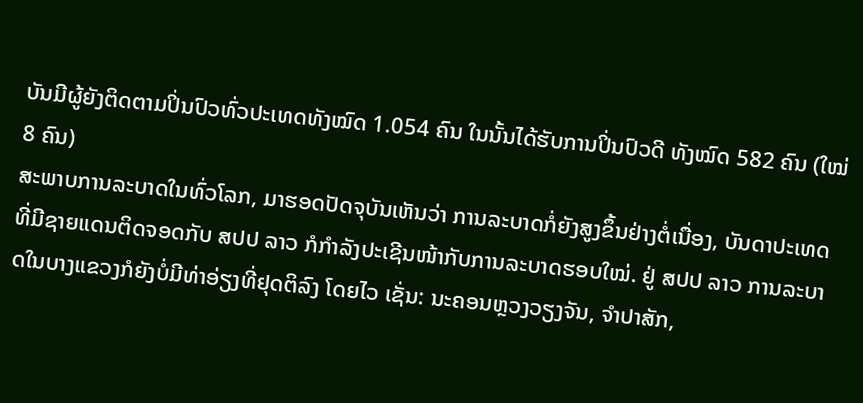ບັນມີຜູ້ຍັງຕິດຕາມປິ່ນປົວທົ່ວປະເທດທັງໝົດ 1.054 ຄົນ ໃນນັ້ນໄດ້ຮັບການປິ່ນປົວດີ ທັງໝົດ 582 ຄົນ (ໃໝ່ 8 ຄົນ)
ສະພາບການລະບາດໃນທົ່ວໂລກ, ມາຮອດປັດຈຸບັນເຫັນວ່າ ການລະບາດກໍ່ຍັງສູງຂຶ້ນຢ່າງຕໍ່ເນື່ອງ, ບັນດາປະເທດທີ່ມີຊາຍແດນຕິດຈອດກັບ ສປປ ລາວ ກໍກໍາລັງປະເຊີນໜ້າກັບການລະບາດຮອບໃໝ່. ຢູ່ ສປປ ລາວ ການລະບາດໃນບາງແຂວງກໍຍັງບໍ່ມີທ່າອ່ຽງທີ່ຢຸດຕິລົງ ໂດຍໄວ ເຊັ່ນ: ນະຄອນຫຼວງວຽງຈັນ, ຈໍາປາສັກ,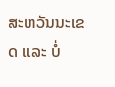ສະຫວັນນະເຂດ ແລະ ບໍ່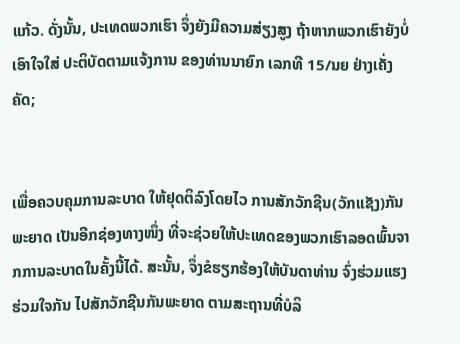ແກ້ວ. ດັ່ງນັ້ນ, ປະເທດພວກເຮົາ ຈຶ່ງຍັງມີຄວາມສ່ຽງສູງ ຖ້າຫາກພວກເຮົາຍັງບໍ່ເອົາໃຈໃສ່ ປະຕິບັດຕາມແຈ້ງການ ຂອງທ່ານນາຍົກ ເລກທີ 15/ນຍ ຢ່າງເຄັ່ງຄັດ;


ເພື່ອຄວບຄຸມການລະບາດ ໃຫ້ຢຸດຕິລົງໂດຍໄວ ການສັກວັກຊີນ(ວັກແຊັງ)ກັນພະຍາດ ເປັນອີກຊ່ອງທາງໜຶ່ງ ທີ່ຈະຊ່ວຍໃຫ້ປະເທດຂອງພວກເຮົາລອດພົ້ນຈາກການລະບາດໃນຄັ້ງນີ້ໄດ້. ສະນັ້ນ, ຈຶ່ງຂໍຮຽກຮ້ອງໃຫ້ບັນດາທ່ານ ຈົ່ງຮ່ວມແຮງຮ່ວມໃຈກັນ ໄປສັກວັກຊີນກັນພະຍາດ ຕາມສະຖານທີ່ບໍລິ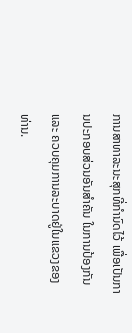ການສາທາລະນະສຸກທີ່ກຳນົດໄວ້ ເພື່ອເປັນການປະກອບສ່ວນອັນສຳຄັນ ໃນການປ້ອງກັນ ແລະ ຄວບຄຸມການລະບາດຢູ່ໃນແຂວງຂອງທ່ານ.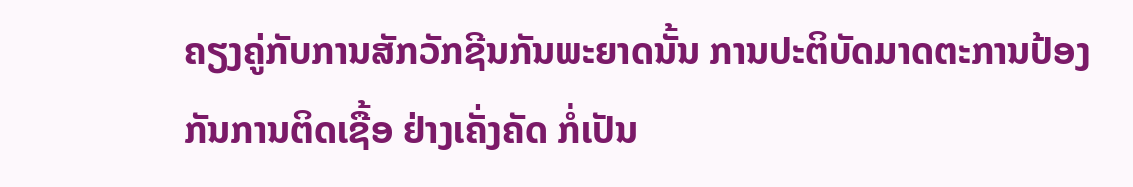ຄຽງຄູ່ກັບການສັກວັກຊີນກັນພະຍາດນັ້ນ ການປະຕິບັດມາດຕະການປ້ອງກັນການຕິດເຊື້ອ ຢ່າງເຄັ່ງຄັດ ກໍ່ເປັນ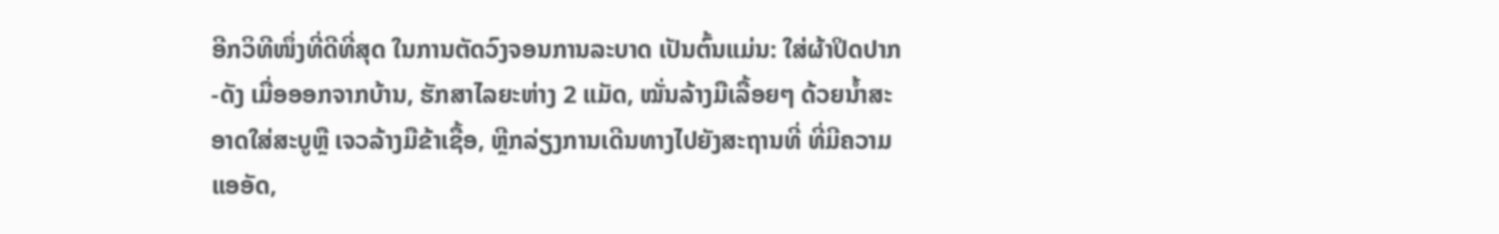ອີກວິທີໜຶ່ງທີ່ດີທີ່ສຸດ ໃນການຕັດວົງຈອນການລະບາດ ເປັນຕົ້ນແມ່ນ: ໃສ່ຜ້າປິດປາກ-ດັງ ເມື່ອອອກຈາກບ້ານ, ຮັກສາໄລຍະຫ່າງ 2 ແມັດ, ໝັ່ນລ້າງມືເລື້ອຍໆ ດ້ວຍນໍ້າສະອາດໃສ່ສະບູຫຼື ເຈວລ້າງມືຂ້າເຊື້ອ, ຫຼີກລ່ຽງການເດີນທາງໄປຍັງສະຖານທີ່ ທີ່ມີຄວາມແອອັດ,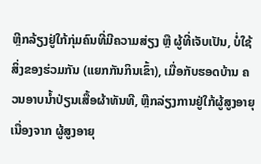ຫຼີກລ້ຽງຢູ່ໃກ້ກຸ່ມຄົນທີ່ມີຄວາມສ່ຽງ ຫຼື ຜູ້ທີ່ເຈັບເປັນ, ບໍ່ໃຊ້ສິ່ງຂອງຮ່ວມກັນ (ແຍກກັນກິນເຂົ້າ), ເມື່ອກັບຮອດບ້ານ ຄວນອາບນ້ຳປ່ຽນເສື້ອຜ້າທັນທີ, ຫຼີກລ່ຽງການຢູ່ໃກ້ຜູ້ສູງອາຍຸ ເນື່ອງຈາກ ຜູ້ສູງອາຍຸ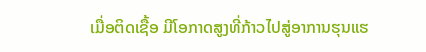ເມື່ອຕິດເຊື້ອ ມີໂອກາດສູງທີ່ກ້າວໄປສູ່ອາການຮຸນແຮ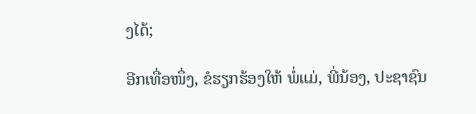ງໄດ້;

ອີກເທື່ອໜຶ່ງ, ຂໍຮຽກຮ້ອງໃຫ້ ພໍ່ແມ່, ພີ່ນ້ອງ, ປະຊາຊົນ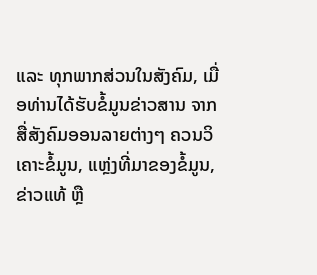ແລະ ທຸກພາກສ່ວນໃນສັງຄົມ, ເມື່ອທ່ານໄດ້ຮັບຂໍ້ມູນຂ່າວສານ ຈາກສື່ສັງຄົມອອນລາຍຕ່າງໆ ຄວນວິເຄາະຂໍ້ມູນ, ແຫຼ່ງທີ່ມາຂອງຂໍ້ມູນ, ຂ່າວແທ້ ຫຼື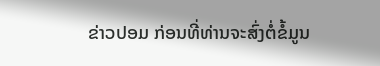ຂ່າວປອມ ກ່ອນທີ່ທ່ານຈະສົ່ງຕໍ່ຂໍ້ມູນ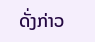ດັ່ງກ່າວ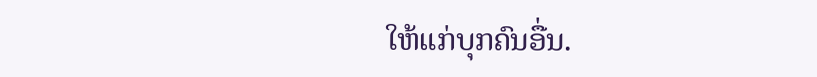ໃຫ້ແກ່ບຸກຄົນອື່ນ.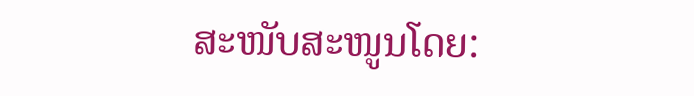ສະໜັບສະໜູນໂດຍ: